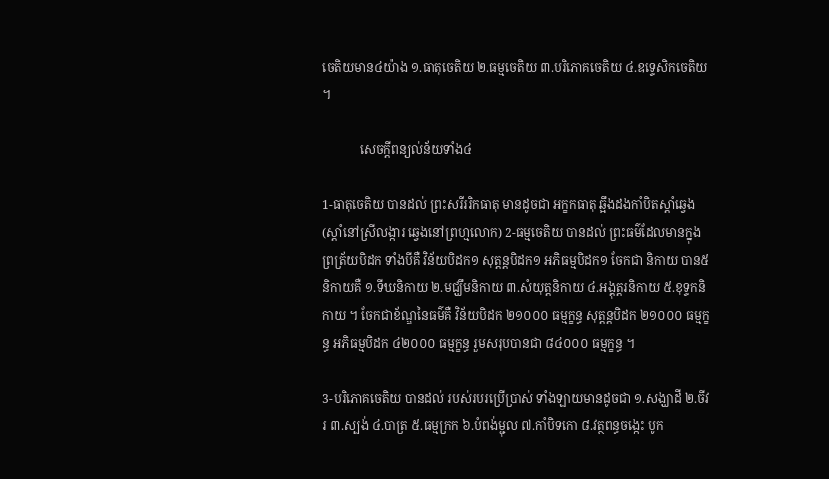ចេតិយមាន៤យ៉ាង ១.ធាតុចេតិយ ២.ធម្មចេតិយ ៣.បរិភោគចេតិយ ៤.ឧទ្ទេសិកចេតិយ ។

            សេចក្តីពន្យល់ន័យទាំង៤

1-ធាតុចេតិយ បានដល់ ព្រះសរីររិកធាតុ មានដូចជា អក្ខកធាតុ ឆ្អឹងដងកាំបិតស្តាំឆ្វេង(ស្តាំនៅស្រីលង្ការ ឆ្វេងនៅព្រហ្មលោក) 2-ធម្មចេតិយ បានដល់ ព្រះធម៌ដែលមានក្នុងព្រត្រ័យបិដក ទាំងបីគឺ វិន័យបិដក១ សុត្តន្តបិដក១ អភិធម្មបិដក១ ចែកជា និកាយ បាន៥និកាយគឺ ១.ទីឃនិកាយ ២.មជ្ឃឹមនិកាយ ៣.សំយុត្តនិកាយ ៤.អង្គុត្តរនិកាយ ៥.ខុទ្ទកនិកាយ ។ ចែកជាខ័ណ្ឌនៃធម៌គឺ វិន័យបិដក ២១០០០ ធម្មក្ខន្ធ សុត្តន្តបិដក ២១០០០ ធម្មក្ខន្ធ អភិធម្មបិដក ៤២០០០ ធម្មក្ខន្ធ រួមសរុបបានជា ៨៤០០០ ធម្មក្ខន្ធ ។

3-បរិភោគចេតិយ បានដល់ របស់របរប្រើប្រាស់ ទាំងឡាយមានដូចជា ១.សង្ឃាដី ២.ចីវរ ៣.ស្បង់ ៤.បាត្រ ៥.ធម្មក្រក ៦.បំពង់ម្ជុល ៧.កាំបិទកោ ៨.វត្ថពន្ធចង្កេះ បូក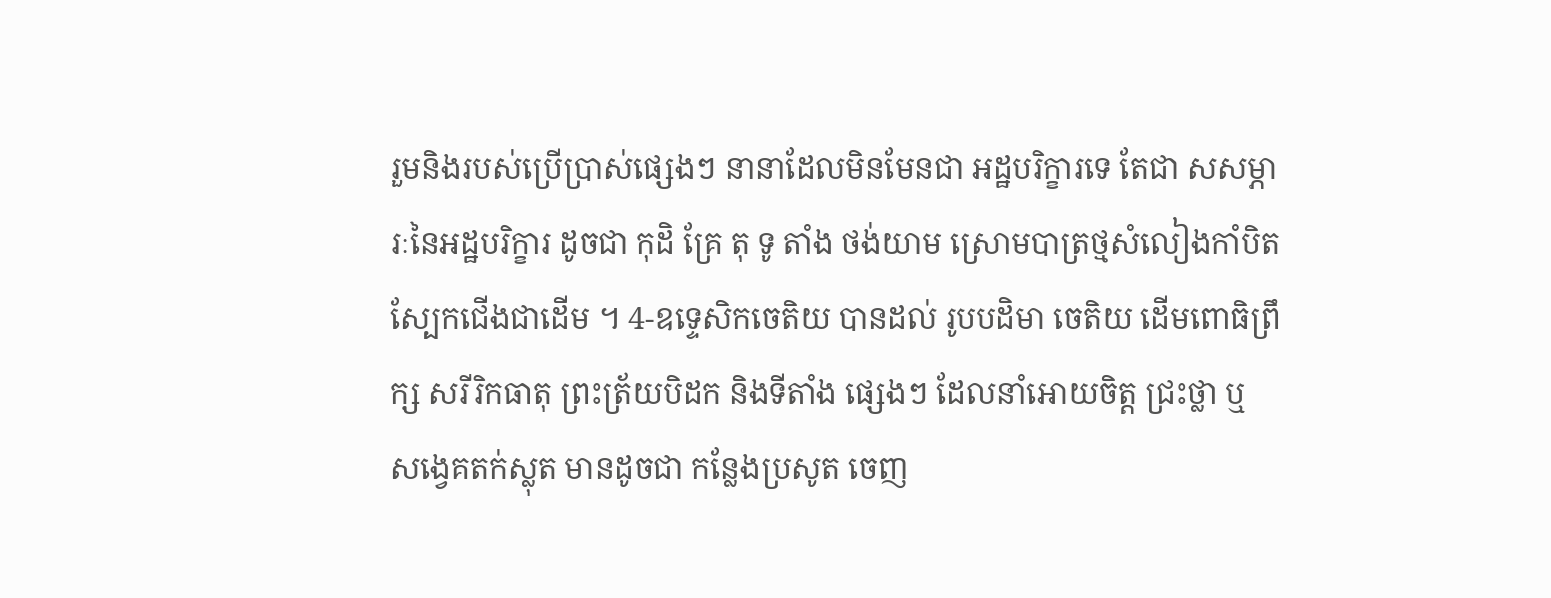រួមនិងរបស់ប្រើប្រាស់ផ្សេងៗ នានាដែលមិនមែនជា អដ្ឋបរិក្ខារទេ តែជា សសម្ភារៈនៃអដ្ឋបរិក្ខារ ដូចជា កុដិ គ្រែ តុ ទូ តាំង ថង់យាម ស្រោមបាត្រថ្មសំលៀងកាំបិតស្បែកជើងជាដើម ។ 4-ឧទ្ទេសិកចេតិយ បានដល់ រូបបដិមា ចេតិយ ដើមពោធិព្រឹក្ស សរីរិកធាតុ ព្រះត្រ័យបិដក និងទីតាំង ផ្សេងៗ ដែលនាំអោយចិត្ត ជ្រះថ្លា ឬ សង្វេគតក់ស្លុត មានដូចជា កន្លែងប្រសូត ចេញ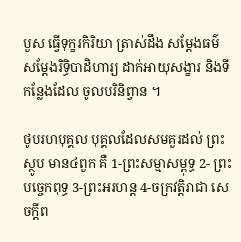បួស ធ្វើទុក្ខរកិរិយា ត្រាស់ដឹង សម្តែងធម៌ សម្តែងរិទ្ធិបាដិហារ្យ ដាក់អាយុសង្ខារ និងទីកន្លែងដែល ចូលបរិនិព្វាន ។

ថូបរហបុគ្គល បុគ្គលដែលសមគួរដល់ ព្រះស្ថូប មាន៤ពួក គឺ 1-ព្រះសម្មាសម្ពុទ្ធ 2- ព្រះបច្ចេកពុទ្ធ 3-ព្រះអរហន្ត 4-ចក្រវត្តិរាជា សេចក្តីព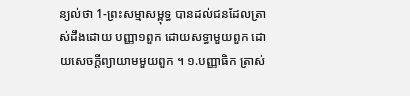ន្យល់ថា 1-ព្រះសម្មាសម្ពុទ្ធ បានដល់ជនដែលត្រាស់ដឹងដោយ បញ្ញា១ពួក ដោយសទ្ធាមួយពួក ដោយសេចក្តីព្យាយាមមួយពួក ។ ១.បញ្ញាធិក ត្រាស់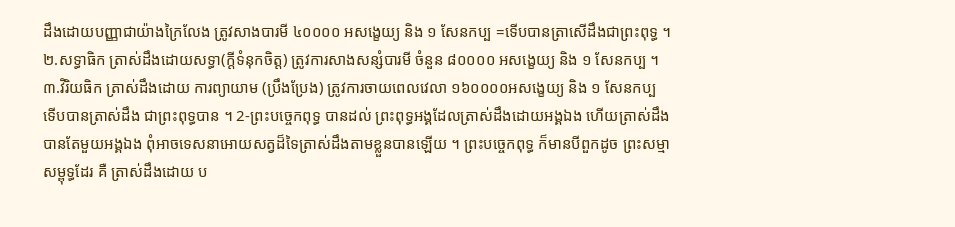ដឹងដោយបញ្ញាជាយ៉ាងក្រៃលែង ត្រូវសាងបារមី ៤០០០០ អសង្ខេយ្យ និង ១ សែនកប្ប =ទើបបានត្រាសើដឹងជាព្រះពុទ្ធ ។ ២.សទ្ធាធិក ត្រាស់ដឹងដោយសទ្ធា(ក្តីទំនុកចិត្ត) ត្រូវការសាងសន្សំបារមី ចំនួន ៨០០០០ អសង្ខេយ្យ និង ១ សែនកប្ប ។ ៣.វិរិយធិក ត្រាស់ដឹងដោយ ការព្យាយាម (ប្រឹងប្រែង) ត្រូវការចាយពេលវេលា ១៦០០០០អសង្ខេយ្យ និង ១ សែនកប្ប ទើបបានត្រាស់ដឹង ជាព្រះពុទ្ធបាន ។ 2-ព្រះបច្ចេកពុទ្ធ បានដល់ ព្រះពុទ្ធអង្គដែលត្រាស់ដឹងដោយអង្គឯង ហើយត្រាស់ដឹងបានតែមួយអង្គឯង ពុំអាចទេសនាអោយសត្វដ៏ទៃត្រាស់ដឹងតាមខ្លួនបានឡើយ ។ ព្រះបច្ចេកពុទ្ធ ក៏មានបីពួកដូច ព្រះសម្មាសម្ពុទ្ធដែរ គឺ ត្រាស់ដឹងដោយ ប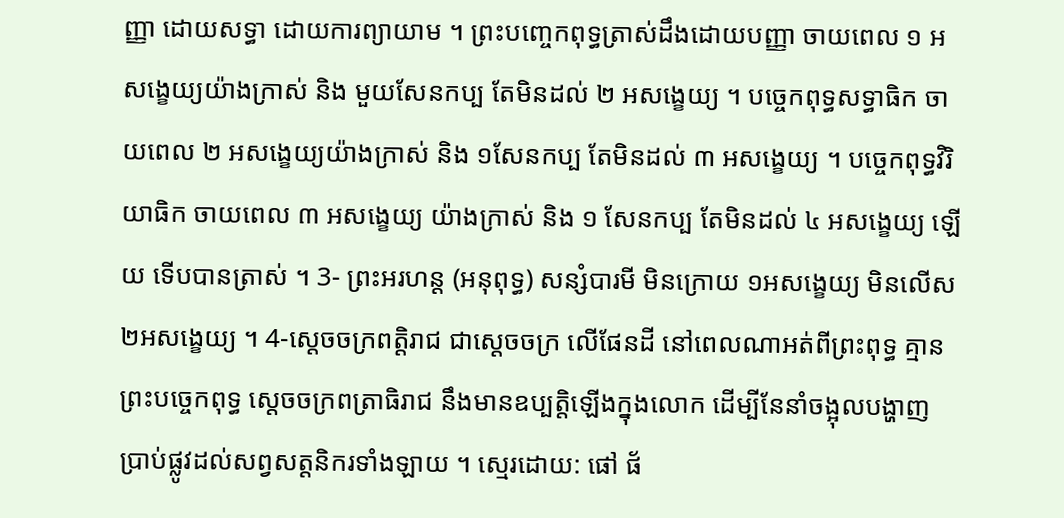ញ្ញា ដោយសទ្ធា ដោយការព្យាយាម ។ ព្រះបញ្ចេកពុទ្ធត្រាស់ដឹងដោយបញ្ញា ចាយពេល ១ អសង្ខេយ្យយ៉ាងក្រាស់ និង មួយសែនកប្ប តែមិនដល់ ២ អសង្ខេយ្យ ។ បច្ចេកពុទ្ធសទ្ធាធិក ចាយពេល ២ អសង្ខេយ្យយ៉ាងក្រាស់ និង ១សែនកប្ប តែមិនដល់ ៣ អសង្ខេយ្យ ។ បច្ចេកពុទ្ធវិរិយាធិក ចាយពេល ៣ អសង្ខេយ្យ យ៉ាងក្រាស់ និង ១ សែនកប្ប តែមិនដល់ ៤ អសង្ខេយ្យ ឡើយ ទើបបានត្រាស់ ។ 3- ព្រះអរហន្ត (អនុពុទ្ធ) សន្សំបារមី មិនក្រោយ ១អសង្ខេយ្យ មិនលើស២អសង្ខេយ្យ ។ 4-ស្តេចចក្រពត្តិរាជ ជាស្តេចចក្រ លើផែនដី នៅពេលណាអត់ពីព្រះពុទ្ធ គ្មានព្រះបច្ចេកពុទ្ធ ស្តេចចក្រពត្រាធិរាជ នឹងមានឧប្បត្តិឡើងក្នុងលោក ដើម្បីនែនាំចង្អុលបង្ហាញ ប្រាប់ផ្លូវដល់សព្វសត្តនិករទាំងឡាយ ។ ស្មេរដោយ: ផៅ ផ័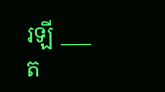រឡី ___ ត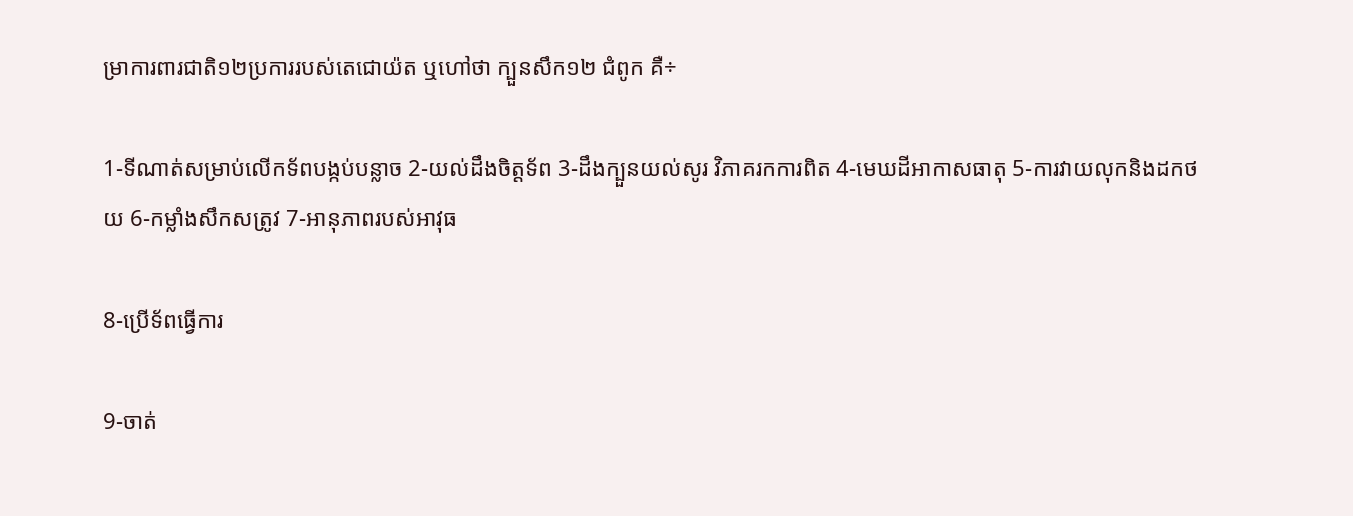ម្រាការពារជាតិ១២ប្រការរបស់តេជោយ៉ត ឬហៅថា ក្បួនសឹក១២ ជំពូក គឺ÷

1-ទីណាត់សម្រាប់លើកទ័ពបង្កប់បន្លាច 2-យល់ដឹងចិត្តទ័ព 3-ដឹងក្បួនយល់សូរ វិភាគរកការពិត 4-មេឃដីអាកាសធាតុ 5-ការវាយលុកនិងដកថយ 6-កម្លាំងសឹកសត្រូវ 7-អានុភាពរបស់អាវុធ

8-ប្រើទ័ពធ្វើការ

9-ចាត់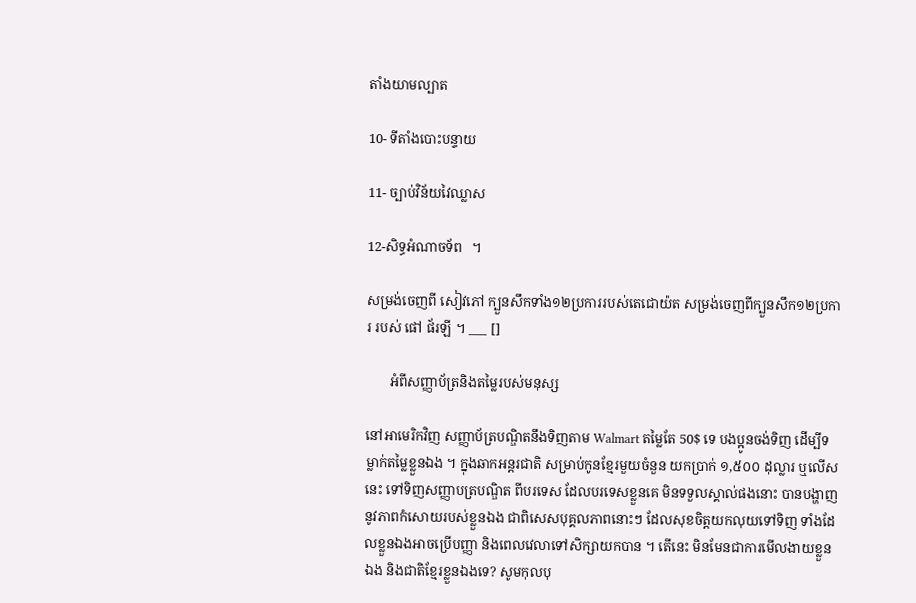តាំងយាមល្បាត

10- ទីតាំងបោះបន្ទាយ

11- ច្បាប់វិន័យវៃឈ្លាស

12-សិទ្ធអំណាចទ័ព   ។

សម្រង់ចេញពី សៀវភៅ ក្បួនសឹកទាំង១២ប្រការរបស់តេជោយ៉ត សម្រង់ចេញពីក្បួនសឹក១២ប្រការ របស់ ផៅ ផ័រឡី ។ ___ []

       អំពីសញ្ញាប័ត្រនិងតម្លៃរបស់មនុស្ស

នៅអាមេរិកវិញ សញ្ញាប័ត្របណ្ឌិតនឹងទិញតាម Walmart តម្លៃតែ 50$ ទេ បងប្អូនចង់ទិញ ដើម្បីទម្លាក់តម្លៃខ្លួនឯង ។ ក្នុងឆាកអន្តរជាតិ សម្រាប់កូនខ្មែរមួយចំនួន យកប្រាក់ ១,៥០០ ដុល្លារ ឬលើសនេះ ទៅទិញសញ្ញាបត្របណ្ឌិត ពីបរទេស ដែលបរទេសខ្លួនគេ មិនទទួលស្គាល់ផងនោះ បានបង្ហាញនូវភាពកំសោយរបស់ខ្លួនឯង ជាពិសេសបុគ្គលភាពនោះៗ ដែលសុខចិត្តយកលុយទៅទិញ ទាំងដែលខ្លួនឯងអាចប្រើបញ្ញា និងពេលវេលាទៅសិក្សាយកបាន ។ តើនេះ មិនមែនជាការមើលងាយខ្លួនឯង និងជាតិខ្មែរខ្លួនឯងទេ? សូមកុលបុ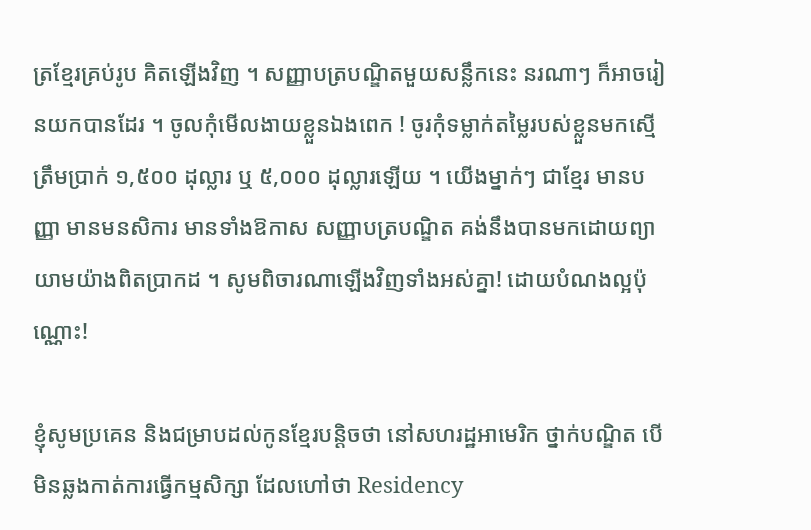ត្រខ្មែរគ្រប់រូប គិតឡើងវិញ ។ សញ្ញាបត្របណ្ឌិតមួយសន្លឹកនេះ នរណាៗ ក៏អាចរៀនយកបានដែរ ។ ចូលកុំមើលងាយខ្លួនឯងពេក ! ចូរកុំទម្លាក់តម្លៃរបស់ខ្លួនមកស្មើត្រឹមប្រាក់ ១,៥០០ ដុល្លារ ឬ ៥,០០០ ដុល្លារឡើយ ។ យើងម្នាក់ៗ ជាខ្មែរ មានបញ្ញា មានមនសិការ មានទាំងឱកាស សញ្ញាបត្របណ្ឌិត គង់នឹងបានមកដោយព្យាយាមយ៉ាងពិតប្រាកដ ។ សូមពិចារណាឡើងវិញទាំងអស់គ្នា! ដោយបំណងល្អប៉ុណ្ណោះ!

ខ្ញុំសូមប្រគេន និងជម្រាបដល់កូនខ្មែរបន្តិចថា នៅសហរដ្ឋអាមេរិក ថ្នាក់បណ្ឌិត បើមិនឆ្លងកាត់ការធ្វើកម្មសិក្សា ដែលហៅថា Residency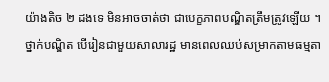យ៉ាងតិច ២ ដងទេ មិនអាចចាត់ថា ជាបេក្ខភាពបណ្ឌិតត្រឹមត្រូវឡើយ ។ ថ្នាក់បណ្ឌិត បើរៀនជាមួយសាលារដ្ឋ មានពេលឈប់សម្រាកតាមធម្មតា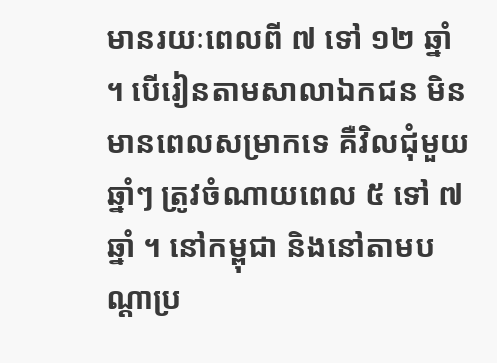មានរយៈពេលពី ៧ ទៅ ១២ ឆ្នាំ ។ បើរៀនតាមសាលាឯកជន មិនមានពេលសម្រាកទេ គឺវិលជុំមួយឆ្នាំៗ ត្រូវចំណាយពេល ៥ ទៅ ៧ ឆ្នាំ ។ នៅកម្ពុជា និងនៅតាមបណ្ដាប្រ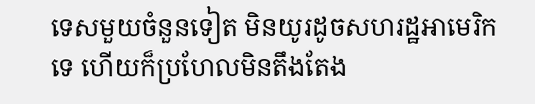ទេសមួយចំនួនទៀត មិនយូរដូចសហរដ្ឋអាមេរិកទេ ហើយក៏ប្រហែលមិនតឹងតែង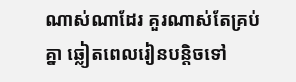ណាស់ណាដែរ គួរណាស់តែគ្រប់គ្នា ឆ្លៀតពេលរៀនបន្តិចទៅ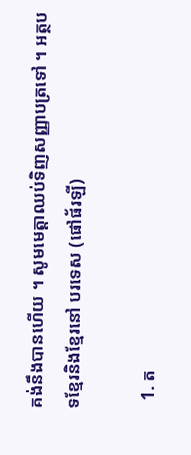គង់នឹងបានហើយ ។ សូមមេត្តាឈប់ទិញសញ្ញាបត្រទៅ ។ អត្ថបទខ្មែរនិងខ្មែរនៅ បរទេស (ផៅផ័រឡី)

  1. ត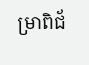ម្រាពិជ័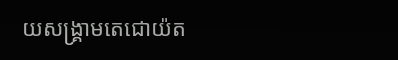យសង្រ្គាមតេជោយ៉ត